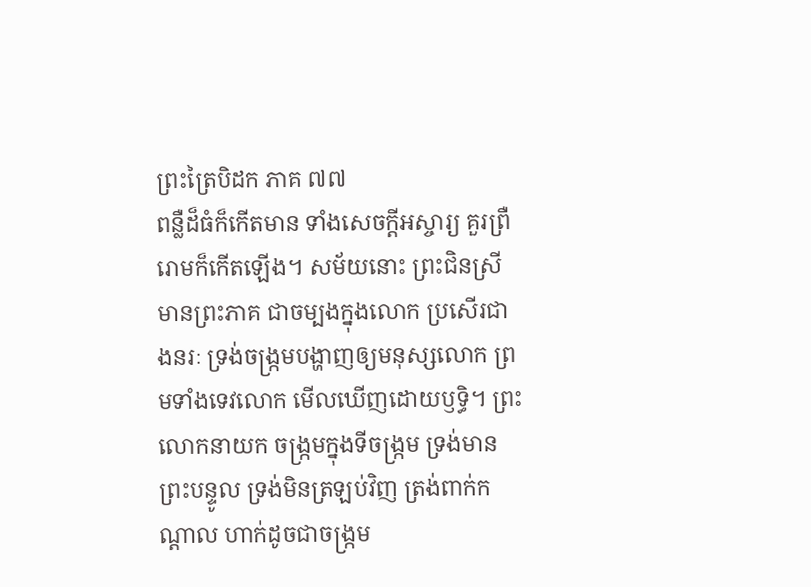ព្រះត្រៃបិដក ភាគ ៧៧
ពន្លឺដ៏ធំក៏កើតមាន ទាំងសេចក្តីអស្ចារ្យ គួរព្រឺរោមក៏កើតឡើង។ សម័យនោះ ព្រះជិនស្រីមានព្រះភាគ ជាចម្បងក្នុងលោក ប្រសើរជាងនរៈ ទ្រង់ចង្ក្រមបង្ហាញឲ្យមនុស្សលោក ព្រមទាំងទេវលោក មើលឃើញដោយឫទ្ធិ។ ព្រះលោកនាយក ចង្ក្រមក្នុងទីចង្ក្រម ទ្រង់មានព្រះបន្ទូល ទ្រង់មិនត្រឡប់វិញ ត្រង់ពាក់កណ្តាល ហាក់ដូចជាចង្ក្រម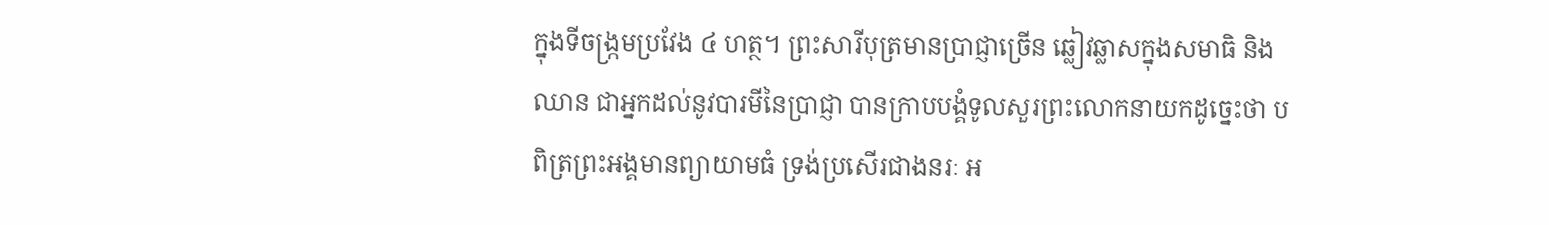ក្នុងទីចង្ក្រមប្រវែង ៤ ហត្ថ។ ព្រះសារីបុត្រមានប្រាជ្ញាច្រើន ឆ្លៀវឆ្លាសក្នុងសមាធិ និងឈាន ជាអ្នកដល់នូវបារមីនៃប្រាជ្ញា បានក្រាបបង្គំទូលសួរព្រះលោកនាយកដូច្នេះថា បពិត្រព្រះអង្គមានព្យាយាមធំ ទ្រង់ប្រសើរជាងនរៈ អ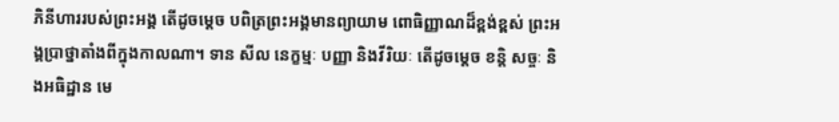ភិនីហាររបស់ព្រះអង្គ តើដូចម្តេច បពិត្រព្រះអង្គមានព្យាយាម ពោធិញ្ញាណដ៏ខ្ពង់ខ្ពស់ ព្រះអង្គប្រាថ្នាតាំងពីក្នុងកាលណា។ ទាន សីល នេក្ខម្មៈ បញ្ញា និងវីរិយៈ តើដូចម្តេច ខន្តិ សច្ចៈ និងអធិដ្ឋាន មេ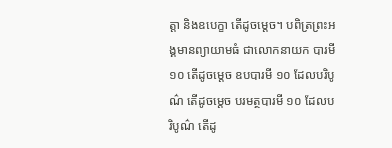ត្តា និងឧបេក្ខា តើដូចម្តេច។ បពិត្រព្រះអង្គមានព្យាយាមធំ ជាលោកនាយក បារមី ១០ តើដូចម្តេច ឧបបារមី ១០ ដែលបរិបូណ៌ តើដូចម្តេច បរមត្ថបារមី ១០ ដែលបរិបូណ៌ តើដូ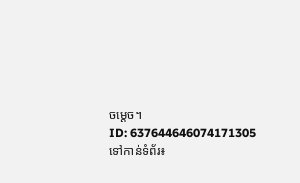ចម្តេច។
ID: 637644646074171305
ទៅកាន់ទំព័រ៖